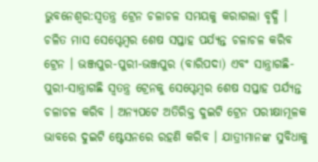ଭୁବନେଶ୍ବର:ସ୍ଵତନ୍ତ୍ର ଟ୍ରେନ ଚଳାଚଳ ସମୟକୁ କରାଗଲା ବୃଦ୍ଧି । ଚଳିତ ମାସ ସେପ୍ଟେମ୍ବର ଶେଷ ସପ୍ତାହ ପର୍ଯ୍ୟନ୍ତ ଚଳାଚଳ କରିବ ଟ୍ରେନ । ଭଞ୍ଜପୁର-ପୁରୀ-ଭଞ୍ଜପୁର (ବାରିପଦା) ଏବଂ ସାନ୍ତ୍ରାଗଛି-ପୁରୀ-ସାନ୍ତ୍ରାଗଛି ସ୍ଵତନ୍ତ୍ର ଟ୍ରେନକୁ ସେପ୍ଟେମ୍ବର ଶେଷ ସପ୍ତାହ ପର୍ଯ୍ୟନ୍ତ ଚଳାଚଳ କରିବ । ଅନ୍ୟପଟେ ଅତିରିକ୍ତ ଦୁଇଟି ଟ୍ରେନ ପରୀକ୍ଷାମୂଳକ ଭାବରେ ଦୁଇଟି ଷ୍ଟେସନରେ ରହଣି କରିବ । ଯାତ୍ରୀମାନଙ୍କ ସୁବିଧାକୁ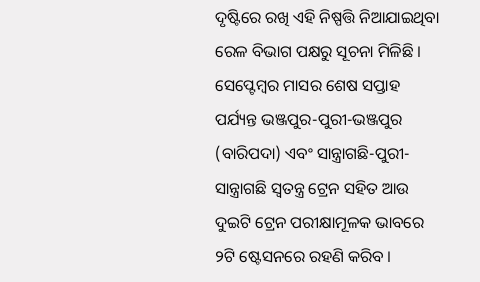ଦୃଷ୍ଟିରେ ରଖି ଏହି ନିଷ୍ପତ୍ତି ନିଆଯାଇଥିବା ରେଳ ବିଭାଗ ପକ୍ଷରୁ ସୂଚନା ମିଳିଛି ।
ସେପ୍ଟେମ୍ବର ମାସର ଶେଷ ସପ୍ତାହ ପର୍ଯ୍ୟନ୍ତ ଭଞ୍ଜପୁର-ପୁରୀ-ଭଞ୍ଜପୁର (ବାରିପଦା) ଏବଂ ସାନ୍ତ୍ରାଗଛି-ପୁରୀ-ସାନ୍ତ୍ରାଗଛି ସ୍ଵତନ୍ତ୍ର ଟ୍ରେନ ସହିତ ଆଉ ଦୁଇଟି ଟ୍ରେନ ପରୀକ୍ଷାମୂଳକ ଭାବରେ ୨ଟି ଷ୍ଟେସନରେ ରହଣି କରିବ ।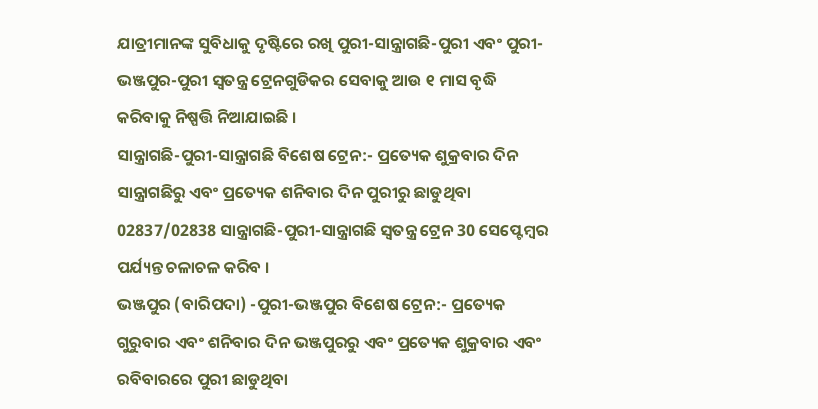ଯାତ୍ରୀମାନଙ୍କ ସୁବିଧାକୁ ଦୃଷ୍ଟିରେ ରଖି ପୁରୀ-ସାନ୍ତ୍ରାଗଛି-ପୁରୀ ଏବଂ ପୁରୀ-ଭଞ୍ଜପୁର-ପୁରୀ ସ୍ଵତନ୍ତ୍ର ଟ୍ରେନଗୁଡିକର ସେବାକୁ ଆଉ ୧ ମାସ ବୃଦ୍ଧି କରିବାକୁ ନିଷ୍ପତ୍ତି ନିଆଯାଇଛି ।
ସାନ୍ତ୍ରାଗଛି-ପୁରୀ-ସାନ୍ତ୍ରାଗଛି ବିଶେଷ ଟ୍ରେନ:- ପ୍ରତ୍ୟେକ ଶୁକ୍ରବାର ଦିନ ସାନ୍ତ୍ରାଗଛିରୁ ଏବଂ ପ୍ରତ୍ୟେକ ଶନିବାର ଦିନ ପୁରୀରୁ ଛାଡୁଥିବା 02837/02838 ସାନ୍ତ୍ରାଗଛି-ପୁରୀ-ସାନ୍ତ୍ରାଗଛି ସ୍ଵତନ୍ତ୍ର ଟ୍ରେନ 30 ସେପ୍ଟେମ୍ବର ପର୍ଯ୍ୟନ୍ତ ଚଳାଚଳ କରିବ ।
ଭଞ୍ଜପୁର (ବାରିପଦା) -ପୁରୀ-ଭଞ୍ଜପୁର ବିଶେଷ ଟ୍ରେନ:- ପ୍ରତ୍ୟେକ ଗୁରୁବାର ଏବଂ ଶନିବାର ଦିନ ଭଞ୍ଜପୁରରୁ ଏବଂ ପ୍ରତ୍ୟେକ ଶୁକ୍ରବାର ଏବଂ ରବିବାରରେ ପୁରୀ ଛାଡୁଥିବା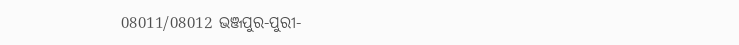08011/08012 ଭଞ୍ଜପୁର-ପୁରୀ-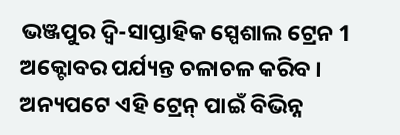ଭଞ୍ଜପୁର ଦ୍ୱି-ସାପ୍ତାହିକ ସ୍ପେଶାଲ ଟ୍ରେନ 1 ଅକ୍ଟୋବର ପର୍ଯ୍ୟନ୍ତ ଚଳାଚଳ କରିବ । ଅନ୍ୟପଟେ ଏହି ଟ୍ରେନ୍ ପାଇଁ ବିଭିନ୍ନ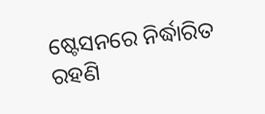ଷ୍ଟେସନରେ ନିର୍ଦ୍ଧାରିତ ରହଣି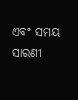ଏବଂ ସମୟ ସାରଣୀ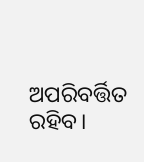ଅପରିବର୍ତ୍ତିତ ରହିବ।